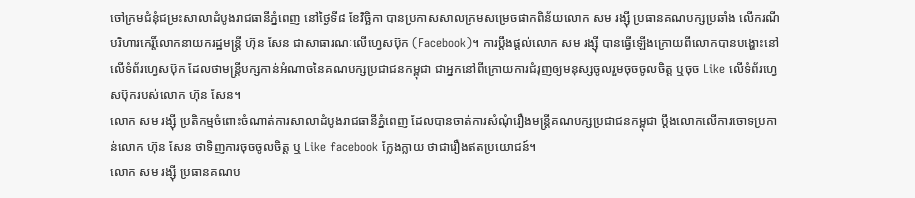ចៅក្រមជំនុំជម្រះសាលាដំបូងរាជធានីភ្នំពេញ នៅថ្ងៃទី៨ ខែវិច្ឆិកា បានប្រកាសសាលក្រមសម្រេចផាកពិន័យលោក សម រង្ស៊ី ប្រធានគណបក្សប្រឆាំង លើករណីបរិហារកេរ្តិ៍លោកនាយករដ្ឋមន្ត្រី ហ៊ុន សែន ជាសាធារណៈលើហ្វេសប៊ុក (Facebook)។ ការប្ដឹងផ្ដល់លោក សម រង្ស៊ី បានធ្វើឡើងក្រោយពីលោកបានបង្ហោះនៅលើទំព័រហ្វេសប៊ុក ដែលថាមន្ត្រីបក្សកាន់អំណាចនៃគណបក្សប្រជាជនកម្ពុជា ជាអ្នកនៅពីក្រោយការជំរុញឲ្យមនុស្សចូលរួមចុចចូលចិត្ត ឬចុច Like លើទំព័រហ្វេសប៊ុករបស់លោក ហ៊ុន សែន។
លោក សម រង្ស៊ី ប្រតិកម្មចំពោះចំណាត់ការសាលាដំបូងរាជធានីភ្នំពេញ ដែលបានចាត់ការសំណុំរឿងមន្ត្រីគណបក្សប្រជាជនកម្ពុជា ប្ដឹងលោកលើការចោទប្រកាន់លោក ហ៊ុន សែន ថាទិញការចុចចូលចិត្ត ឬ Like facebook ក្លែងក្លាយ ថាជារឿងឥតប្រយោជន៍។
លោក សម រង្ស៊ី ប្រធានគណប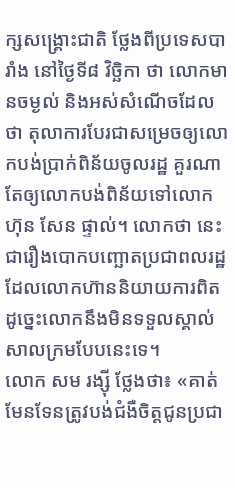ក្សសង្គ្រោះជាតិ ថ្លែងពីប្រទេសបារាំង នៅថ្ងៃទី៨ វិច្ឆិកា ថា លោកមានចម្ងល់ និងអស់សំណើចដែលថា តុលាការបែរជាសម្រេចឲ្យលោកបង់ប្រាក់ពិន័យចូលរដ្ឋ គួរណាតែឲ្យលោកបង់ពិន័យទៅលោក ហ៊ុន សែន ផ្ទាល់។ លោកថា នេះជារឿងបោកបញ្ឆោតប្រជាពលរដ្ឋដែលលោកហ៊ាននិយាយការពិត ដូច្នេះលោកនឹងមិនទទួលស្គាល់សាលក្រមបែបនេះទេ។
លោក សម រង្ស៊ី ថ្លែងថា៖ «គាត់មែនទែនត្រូវបង់ជំងឺចិត្តជូនប្រជា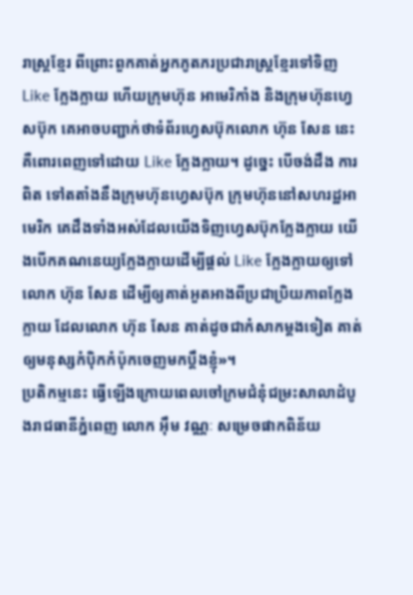រាស្ត្រខ្មែរ ពីព្រោះពួកគាត់អ្នកភូតភរប្រជារាស្ត្រខ្មែរទៅទិញ Like ក្លែងក្លាយ ហើយក្រុមហ៊ុន អាមេរិកាំង និងក្រុមហ៊ុនហ្វេសប៊ុក គេអាចបញ្ជាក់ថាទំព័រហ្វេសប៊ុកលោក ហ៊ុន សែន នេះ គឺពោរពេញទៅដោយ Like ក្លែងក្លាយ។ ដូច្នេះ បើចង់ដឹង ការពិត ទៅតតាំងនឹងក្រុមហ៊ុនហ្វេសប៊ុក ក្រុមហ៊ុននៅសហរដ្ឋអាមេរិក គេដឹងទាំងអស់ដែលយើងទិញហ្វេសប៊ុកក្លែងក្លាយ យើងបើកគណនេយ្យក្លែងក្លាយដើម្បីផ្ដល់ Like ក្លែងក្លាយឲ្យទៅលោក ហ៊ុន សែន ដើម្បីឲ្យគាត់អួតអាងពីប្រជាប្រិយភាពក្លែងក្លាយ ដែលលោក ហ៊ុន សែន គាត់ដូចជាកំសាកម្ដងទៀត គាត់ឲ្យមនុស្សកំប៉ិកកំប៉ុកចេញមកប្ដឹងខ្ញុំ»។
ប្រតិកម្មនេះ ធ្វើឡើងក្រោយពេលចៅក្រមជំនុំជម្រះសាលាដំបូងរាជធានីភ្នំពេញ លោក អ៊ឹម វណ្ណៈ សម្រេចផាកពិន័យ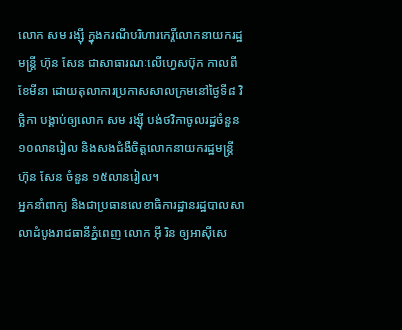លោក សម រង្ស៊ី ក្នុងករណីបរិហារកេរ្តិ៍លោកនាយករដ្ឋមន្ត្រី ហ៊ុន សែន ជាសាធារណៈលើហ្វេសប៊ុក កាលពីខែមីនា ដោយតុលាការប្រកាសសាលក្រមនៅថ្ងៃទី៨ វិច្ឆិកា បង្គាប់ឲ្យលោក សម រង្ស៊ី បង់ថវិកាចូលរដ្ឋចំនួន ១០លានរៀល និងសងជំងឺចិត្តលោកនាយករដ្ឋមន្ត្រី ហ៊ុន សែន ចំនួន ១៥លានរៀល។
អ្នកនាំពាក្យ និងជាប្រធានលេខាធិការដ្ឋានរដ្ឋបាលសាលាដំបូងរាជធានីភ្នំពេញ លោក អ៊ី រិន ឲ្យអាស៊ីសេ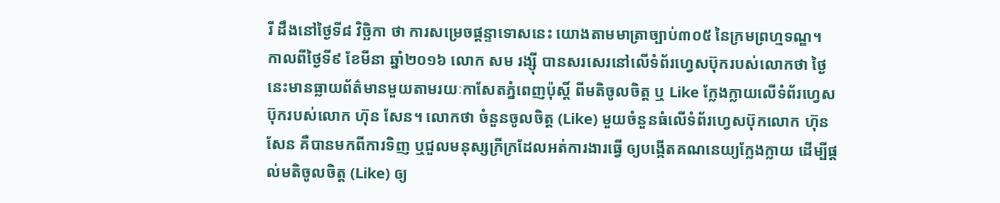រី ដឹងនៅថ្ងៃទី៨ វិច្ឆិកា ថា ការសម្រេចផ្ដន្ទាទោសនេះ យោងតាមមាត្រាច្បាប់៣០៥ នៃក្រមព្រហ្មទណ្ឌ។
កាលពីថ្ងៃទី៩ ខែមីនា ឆ្នាំ២០១៦ លោក សម រង្ស៊ី បានសរសេរនៅលើទំព័រហ្វេសប៊ុករបស់លោកថា ថ្ងៃនេះមានធ្លាយព័ត៌មានមួយតាមរយៈកាសែតភ្នំពេញប៉ុស្តិ៍ ពីមតិចូលចិត្ត ឬ Like ក្លែងក្លាយលើទំព័រហ្វេសប៊ុករបស់លោក ហ៊ុន សែន។ លោកថា ចំនួនចូលចិត្ត (Like) មួយចំនួនធំលើទំព័រហ្វេសប៊ុកលោក ហ៊ុន សែន គឺបានមកពីការទិញ ឬជួលមនុស្សក្រីក្រដែលអត់ការងារធ្វើ ឲ្យបង្កើតគណនេយ្យក្លែងក្លាយ ដើម្បីផ្ដល់មតិចូលចិត្ត (Like) ឲ្យ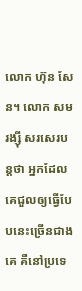លោក ហ៊ុន សែន។ លោក សម រង្ស៊ី សរសេរបន្តថា អ្នកដែលគេជួលឲ្យធ្វើបែបនេះច្រើនជាងគេ គឺនៅប្រទេ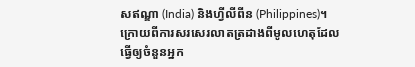សឥណ្ឌា (India) និងហ្វីលីពីន (Philippines)។
ក្រោយពីការសរសេរលាតត្រដាងពីមូលហេតុដែលធ្វើឲ្យចំនួនអ្នក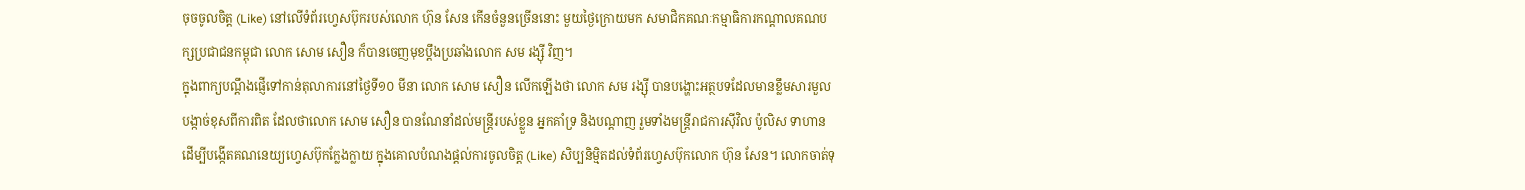ចុចចូលចិត្ត (Like) នៅលើទំព័រហ្វេសប៊ុករបស់លោក ហ៊ុន សែន កើនចំនួនច្រើននោះ មួយថ្ងៃក្រោយមក សមាជិកគណៈកម្មាធិការកណ្ដាលគណបក្សប្រជាជនកម្ពុជា លោក សោម សឿន ក៏បានចេញមុខប្ដឹងប្រឆាំងលោក សម រង្ស៊ី វិញ។
ក្នុងពាក្យបណ្ដឹងផ្ញើទៅកាន់តុលាការនៅថ្ងៃទី១០ មីនា លោក សោម សឿន លើកឡើងថា លោក សម រង្ស៊ី បានបង្ហោះអត្ថបទដែលមានខ្លឹមសារមួលបង្កាច់ខុសពីការពិត ដែលថាលោក សោម សឿន បានណែនាំដល់មន្ត្រីរបស់ខ្លួន អ្នកគាំទ្រ និងបណ្ដាញ រួមទាំងមន្ត្រីរាជការស៊ីវិល ប៉ូលិស ទាហាន ដើម្បីបង្កើតគណនេយ្យហ្វេសប៊ុកក្លែងក្លាយ ក្នុងគោលបំណងផ្តល់ការចូលចិត្ត (Like) សិប្បនិម្មិតដល់ទំព័រហ្វេសប៊ុកលោក ហ៊ុន សែន។ លោកចាត់ទុ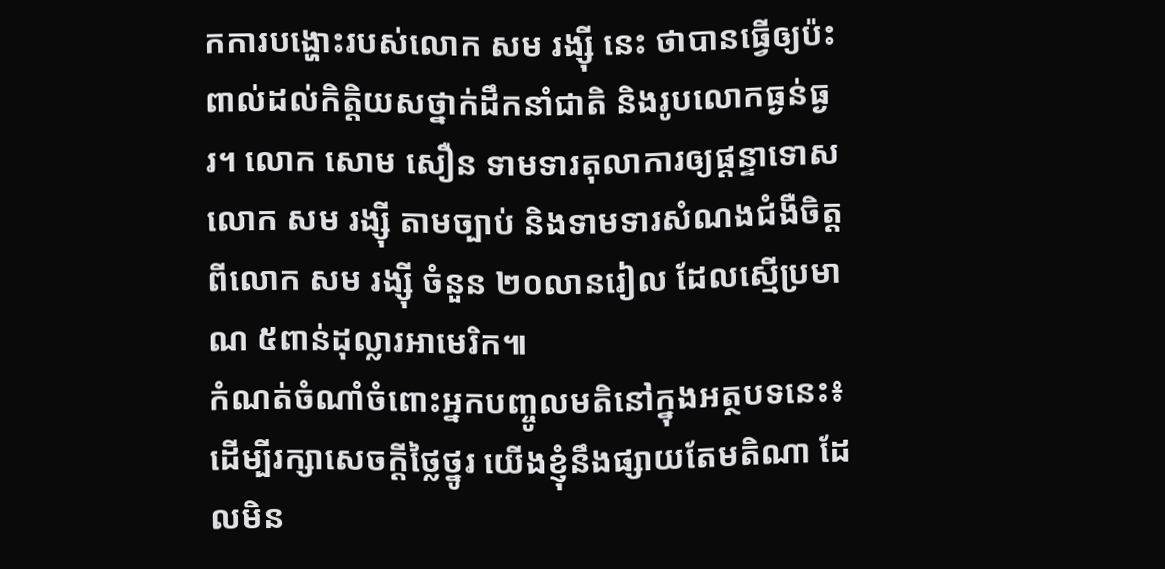កការបង្ហោះរបស់លោក សម រង្ស៊ី នេះ ថាបានធ្វើឲ្យប៉ះពាល់ដល់កិត្តិយសថ្នាក់ដឹកនាំជាតិ និងរូបលោកធ្ងន់ធ្ងរ។ លោក សោម សឿន ទាមទារតុលាការឲ្យផ្ដន្ទាទោសលោក សម រង្ស៊ី តាមច្បាប់ និងទាមទារសំណងជំងឺចិត្តពីលោក សម រង្ស៊ី ចំនួន ២០លានរៀល ដែលស្មើប្រមាណ ៥ពាន់ដុល្លារអាមេរិក៕
កំណត់ចំណាំចំពោះអ្នកបញ្ចូលមតិនៅក្នុងអត្ថបទនេះ៖
ដើម្បីរក្សាសេចក្ដីថ្លៃថ្នូរ យើងខ្ញុំនឹងផ្សាយតែមតិណា ដែលមិន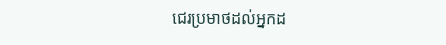ជេរប្រមាថដល់អ្នកដ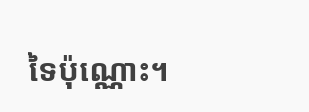ទៃប៉ុណ្ណោះ។